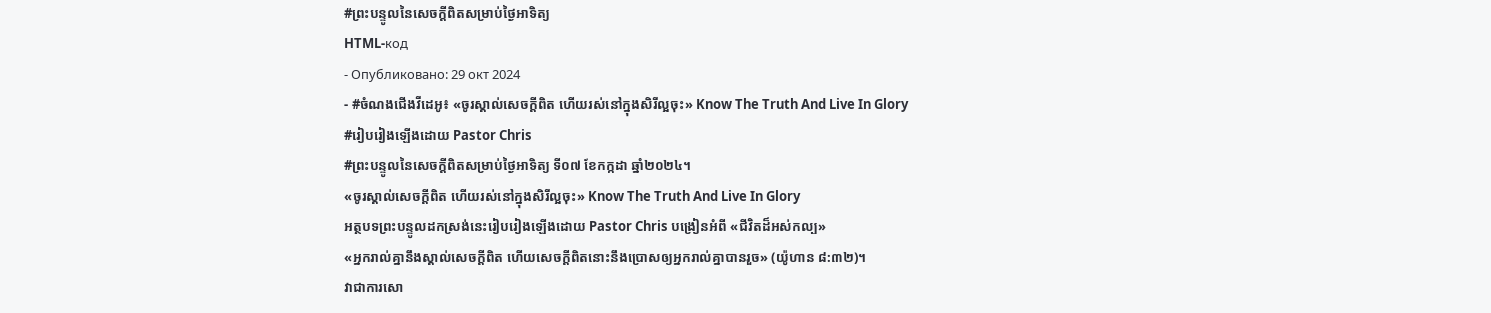#ព្រះបន្ទូលនៃសេចក្ដីពិតសម្រាប់ថ្ងៃអាទិត្យ
HTML-код
- Опубликовано: 29 окт 2024
- #ចំណងជើងវីដេអូ៖ «ចូរស្គាល់សេចក្ដីពិត ហើយរស់នៅក្នុងសិរីល្អចុះ» Know The Truth And Live In Glory
#រៀបរៀងឡើងដោយ Pastor Chris
#ព្រះបន្ទូលនៃសេចក្ដីពិតសម្រាប់ថ្ងៃអាទិត្យ ទី០៧ ខែកក្កដា ឆ្នាំ២០២៤។
«ចូរស្គាល់សេចក្ដីពិត ហើយរស់នៅក្នុងសិរីល្អចុះ» Know The Truth And Live In Glory
អត្ថបទព្រះបន្ទូលដកស្រង់នេះរៀបរៀងឡើងដោយ Pastor Chris បង្រៀនអំពី «ជីវិតដ៏អស់កល្ប»
«អ្នករាល់គ្នានឹងស្គាល់សេចក្ដីពិត ហើយសេចក្ដីពិតនោះនឹងប្រោសឲ្យអ្នករាល់គ្នាបានរួច» (យ៉ូហាន ៨:៣២)។
វាជាការសោ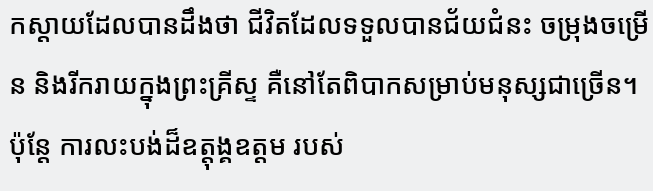កស្ដាយដែលបានដឹងថា ជីវិតដែលទទួលបានជ័យជំនះ ចម្រុងចម្រើន និងរីករាយក្នុងព្រះគ្រីស្ទ គឺនៅតែពិបាកសម្រាប់មនុស្សជាច្រើន។ ប៉ុន្តែ ការលះបង់ដ៏ឧត្តុង្គឧត្តម របស់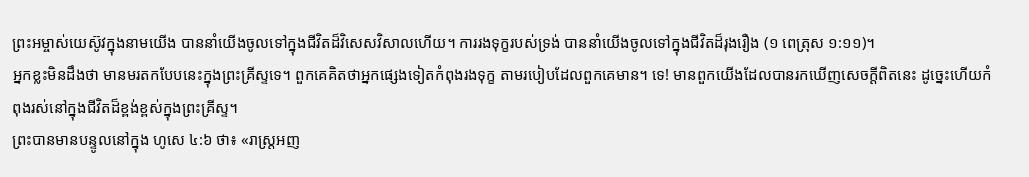ព្រះអម្ចាស់យេស៊ូវក្នុងនាមយើង បាននាំយើងចូលទៅក្នុងជីវិតដ៏វិសេសវិសាលហើយ។ ការរងទុក្ខរបស់ទ្រង់ បាននាំយើងចូលទៅក្នុងជីវិតដ៏រុងរឿង (១ ពេត្រុស ១:១១)។
អ្នកខ្លះមិនដឹងថា មានមរតកបែបនេះក្នុងព្រះគ្រីស្ទទេ។ ពួកគេគិតថាអ្នកផ្សេងទៀតកំពុងរងទុក្ខ តាមរបៀបដែលពួកគេមាន។ ទេ! មានពួកយើងដែលបានរកឃើញសេចក្ដីពិតនេះ ដូច្នេះហើយកំពុងរស់នៅក្នុងជីវិតដ៏ខ្ពង់ខ្ពស់ក្នុងព្រះគ្រីស្ទ។
ព្រះបានមានបន្ទូលនៅក្នុង ហូសេ ៤:៦ ថា៖ «រាស្ត្រអញ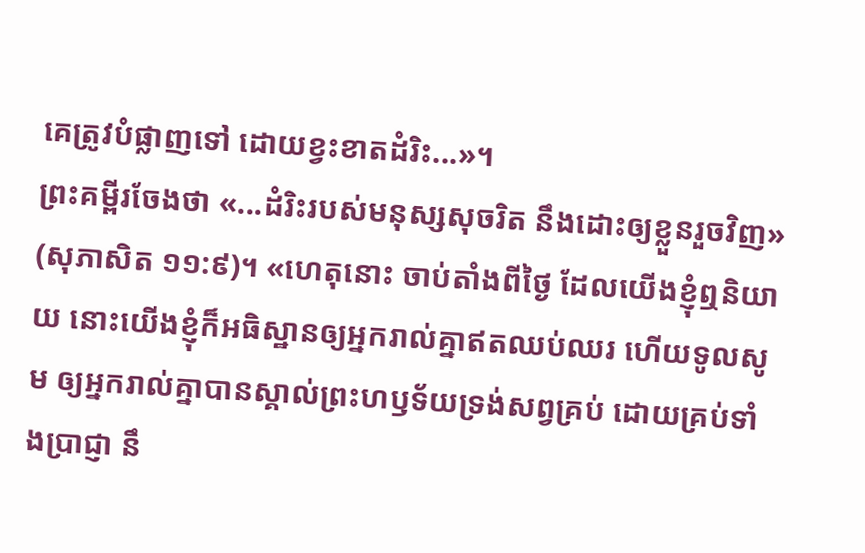គេត្រូវបំផ្លាញទៅ ដោយខ្វះខាតដំរិះ...»។
ព្រះគម្ពីរចែងថា «...ដំរិះរបស់មនុស្សសុចរិត នឹងដោះឲ្យខ្លួនរួចវិញ» (សុភាសិត ១១:៩)។ «ហេតុនោះ ចាប់តាំងពីថ្ងៃ ដែលយើងខ្ញុំឮនិយាយ នោះយើងខ្ញុំក៏អធិស្ឋានឲ្យអ្នករាល់គ្នាឥតឈប់ឈរ ហើយទូលសូម ឲ្យអ្នករាល់គ្នាបានស្គាល់ព្រះហឫទ័យទ្រង់សព្វគ្រប់ ដោយគ្រប់ទាំងប្រាជ្ញា នឹ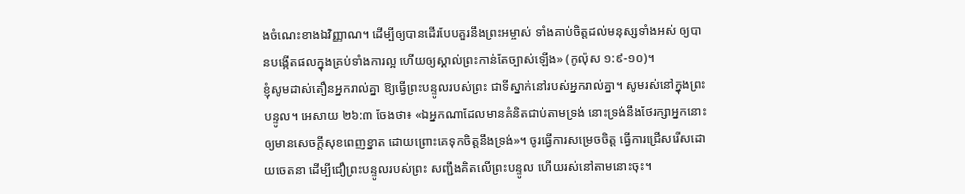ងចំណេះខាងឯវិញ្ញាណ។ ដើម្បីឲ្យបានដើរបែបគួរនឹងព្រះអម្ចាស់ ទាំងគាប់ចិត្តដល់មនុស្សទាំងអស់ ឲ្យបានបង្កើតផលក្នុងគ្រប់ទាំងការល្អ ហើយឲ្យស្គាល់ព្រះកាន់តែច្បាស់ឡើង» (កូល៉ុស ១:៩-១០)។
ខ្ញុំសូមដាស់តឿនអ្នករាល់គ្នា ឱ្យធ្វើព្រះបន្ទូលរបស់ព្រះ ជាទីស្នាក់នៅរបស់អ្នករាល់គ្នា។ សូមរស់នៅក្នុងព្រះបន្ទូល។ អេសាយ ២៦:៣ ចែងថា៖ «ឯអ្នកណាដែលមានគំនិតជាប់តាមទ្រង់ នោះទ្រង់នឹងថែរក្សាអ្នកនោះ ឲ្យមានសេចក្ដីសុខពេញខ្នាត ដោយព្រោះគេទុកចិត្តនឹងទ្រង់»។ ចូរធ្វើការសម្រេចចិត្ត ធ្វើការជ្រើសរើសដោយចេតនា ដើម្បីជឿព្រះបន្ទូលរបស់ព្រះ សញ្ជឹងគិតលើព្រះបន្ទូល ហើយរស់នៅតាមនោះចុះ។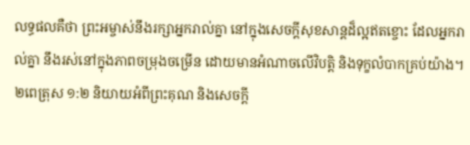លទ្ធផលគឺថា ព្រះអម្ចាស់នឹងរក្សាអ្នករាល់គ្នា នៅក្នុងសេចក្ដីសុខសាន្តដ៏ល្អឥតខ្ចោះ ដែលអ្នករាល់គ្នា នឹងរស់នៅក្នុងភាពចម្រុងចម្រើន ដោយមានអំណាចលើវិបត្តិ និងទុក្ខលំបាកគ្រប់យ៉ាង។ ២ពេត្រុស ១:២ និយាយអំពីព្រះគុណ និងសេចក្ដី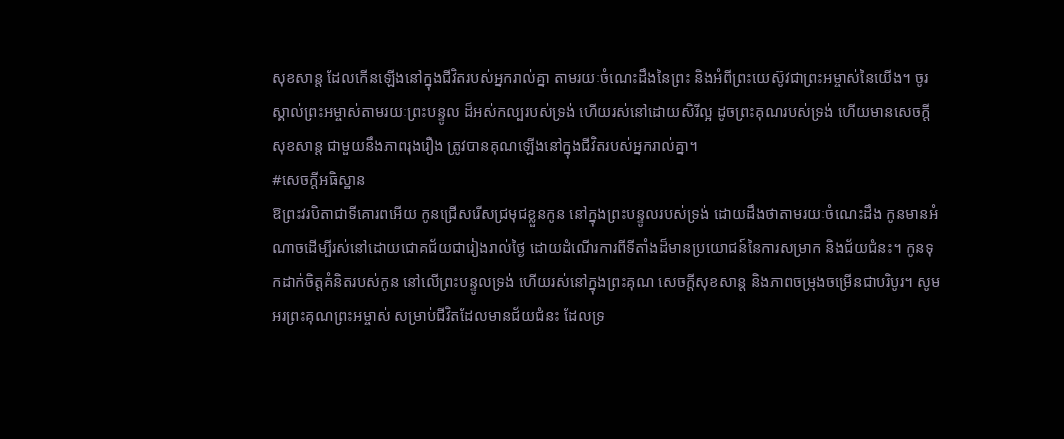សុខសាន្ត ដែលកើនឡើងនៅក្នុងជីវិតរបស់អ្នករាល់គ្នា តាមរយៈចំណេះដឹងនៃព្រះ និងអំពីព្រះយេស៊ូវជាព្រះអម្ចាស់នៃយើង។ ចូរស្គាល់ព្រះអម្ចាស់តាមរយៈព្រះបន្ទូល ដ៏អស់កល្បរបស់ទ្រង់ ហើយរស់នៅដោយសិរីល្អ ដូចព្រះគុណរបស់ទ្រង់ ហើយមានសេចក្ដីសុខសាន្ត ជាមួយនឹងភាពរុងរឿង ត្រូវបានគុណឡើងនៅក្នុងជីវិតរបស់អ្នករាល់គ្នា។
#សេចក្ដីអធិស្ឋាន
ឱព្រះវរបិតាជាទីគោរពអើយ កូនជ្រើសរើសជ្រមុជខ្លួនកូន នៅក្នុងព្រះបន្ទូលរបស់ទ្រង់ ដោយដឹងថាតាមរយៈចំណេះដឹង កូនមានអំណាចដើម្បីរស់នៅដោយជោគជ័យជារៀងរាល់ថ្ងៃ ដោយដំណើរការពីទីតាំងដ៏មានប្រយោជន៍នៃការសម្រាក និងជ័យជំនះ។ កូនទុកដាក់ចិត្តគំនិតរបស់កូន នៅលើព្រះបន្ទូលទ្រង់ ហើយរស់នៅក្នុងព្រះគុណ សេចក្ដីសុខសាន្ត និងភាពចម្រុងចម្រើនជាបរិបូរ។ សូមអរព្រះគុណព្រះអម្ចាស់ សម្រាប់ជីវិតដែលមានជ័យជំនះ ដែលទ្រ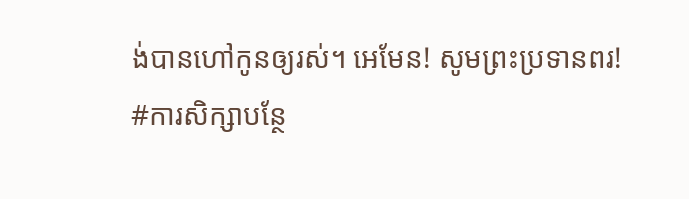ង់បានហៅកូនឲ្យរស់។ អេមែន! សូមព្រះប្រទានពរ!
#ការសិក្សាបន្ថែ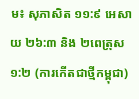ម៖ សុភាសិត ១១:៩ អេសាយ ២៦:៣ និង ២ពេត្រុស ១:២ (ការកើតជាថ្មីកម្ពុជា)